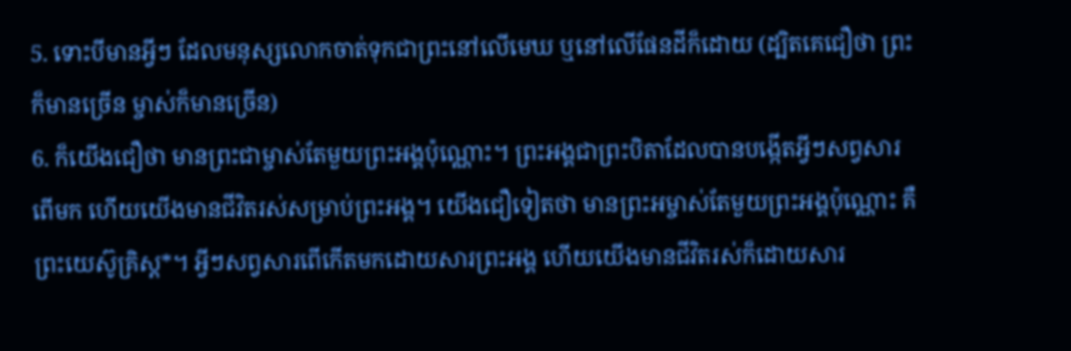5. ទោះបីមានអ្វីៗ ដែលមនុស្សលោកចាត់ទុកជាព្រះនៅលើមេឃ ឬនៅលើផែនដីក៏ដោយ (ដ្បិតគេជឿថា ព្រះក៏មានច្រើន ម្ចាស់ក៏មានច្រើន)
6. ក៏យើងជឿថា មានព្រះជាម្ចាស់តែមួយព្រះអង្គប៉ុណ្ណោះ។ ព្រះអង្គជាព្រះបិតាដែលបានបង្កើតអ្វីៗសព្វសារពើមក ហើយយើងមានជីវិតរស់សម្រាប់ព្រះអង្គ។ យើងជឿទៀតថា មានព្រះអម្ចាស់តែមួយព្រះអង្គប៉ុណ្ណោះ គឺព្រះយេស៊ូគ្រិស្ដ*។ អ្វីៗសព្វសារពើកើតមកដោយសារព្រះអង្គ ហើយយើងមានជីវិតរស់ក៏ដោយសារ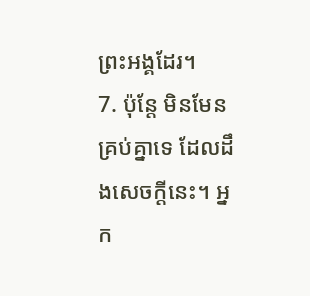ព្រះអង្គដែរ។
7. ប៉ុន្តែ មិនមែនគ្រប់គ្នាទេ ដែលដឹងសេចក្ដីនេះ។ អ្នក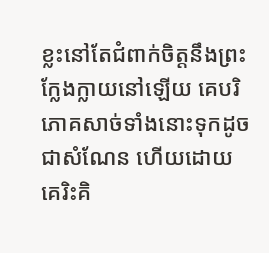ខ្លះនៅតែជំពាក់ចិត្តនឹងព្រះក្លែងក្លាយនៅឡើយ គេបរិភោគសាច់ទាំងនោះទុកដូចជាសំណែន ហើយដោយគេរិះគិ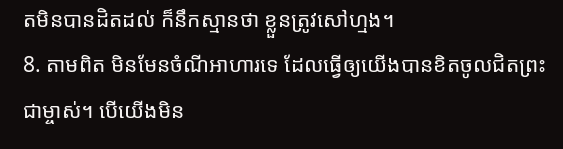តមិនបានដិតដល់ ក៏នឹកស្មានថា ខ្លួនត្រូវសៅហ្មង។
8. តាមពិត មិនមែនចំណីអាហារទេ ដែលធ្វើឲ្យយើងបានខិតចូលជិតព្រះជាម្ចាស់។ បើយើងមិន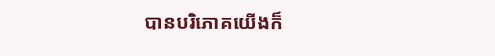បានបរិភោគយើងក៏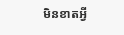មិនខាតអ្វី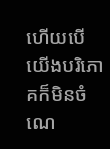ហើយបើយើងបរិភោគក៏មិនចំណេ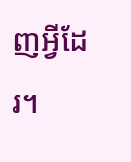ញអ្វីដែរ។